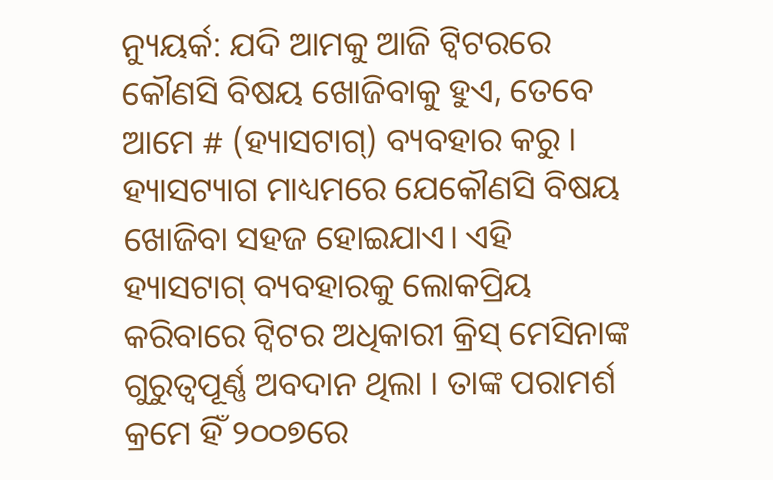ନ୍ୟୁୟର୍କ: ଯଦି ଆମକୁ ଆଜି ଟ୍ୱିଟରରେ କୌଣସି ବିଷୟ ଖୋଜିବାକୁ ହୁଏ, ତେବେ ଆମେ # (ହ୍ୟାସଟାଗ୍) ବ୍ୟବହାର କରୁ । ହ୍ୟାସଟ୍ୟାଗ ମାଧ୍ୟମରେ ଯେକୌଣସି ବିଷୟ ଖୋଜିବା ସହଜ ହୋଇଯାଏ। ଏହି ହ୍ୟାସଟାଗ୍ ବ୍ୟବହାରକୁ ଲୋକପ୍ରିୟ କରିବାରେ ଟ୍ଵିଟର ଅଧିକାରୀ କ୍ରିସ୍ ମେସିନାଙ୍କ ଗୁରୁତ୍ୱପୂର୍ଣ୍ଣ ଅବଦାନ ଥିଲା । ତାଙ୍କ ପରାମର୍ଶ କ୍ରମେ ହିଁ ୨୦୦୭ରେ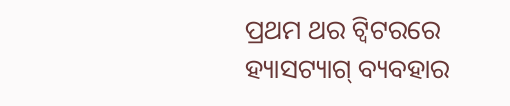ପ୍ରଥମ ଥର ଟ୍ୱିଟରରେ ହ୍ୟାସଟ୍ୟାଗ୍ ବ୍ୟବହାର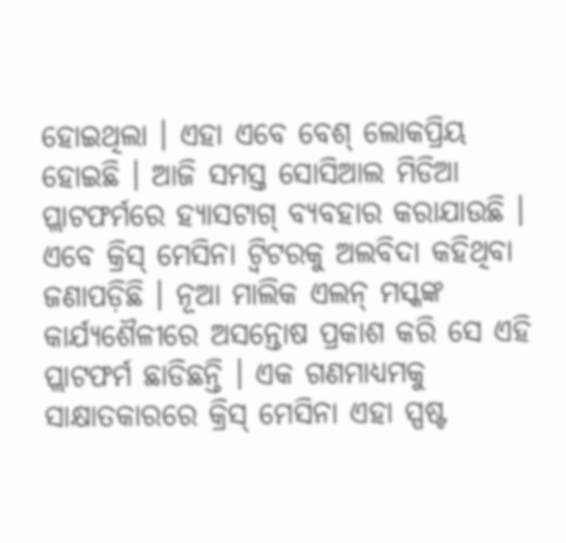ହୋଇଥିଲା । ଏହା ଏବେ ବେଶ୍ ଲୋକପ୍ରିୟ ହୋଇଛି । ଆଜି ସମସ୍ତ ସୋସିଆଲ ମିଡିଆ ପ୍ଲାଟଫର୍ମରେ ହ୍ୟାସଟାଗ୍ ବ୍ୟବହାର କରାଯାଉଛି ।
ଏବେ କ୍ରିସ୍ ମେସିନା ଟ୍ୱିଟରକୁ ଅଲବିଦା କହିଥିବା ଜଣାପଡ଼ିଛି । ନୂଆ ମାଲିକ ଏଲନ୍ ମସ୍କଙ୍କ କାର୍ଯ୍ୟଶୈଳୀରେ ଅସନ୍ତୋଷ ପ୍ରକାଶ କରି ସେ ଏହି ପ୍ଲାଟଫର୍ମ ଛାଡିଛନ୍ତି । ଏକ ଗଣମାଧ୍ୟମକୁ ସାକ୍ଷାତକାରରେ କ୍ରିସ୍ ମେସିନା ଏହା ସ୍ପଷ୍ଟ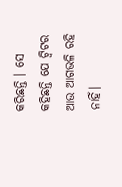କରିଛନ୍ତି । ସେ କହିଛନ୍ତି ଯେ ଟ୍ୱିଟର ଆଉ ଆଗଭଳି ରହି ନାହିଁ।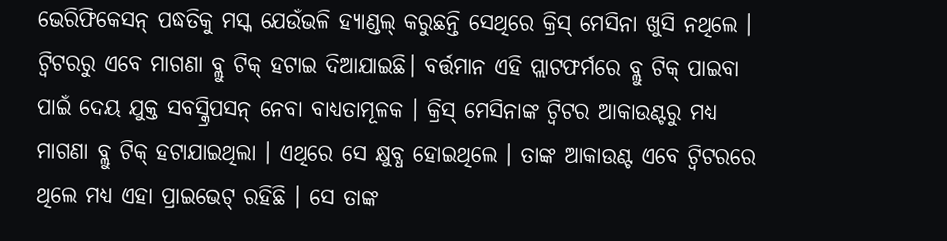ଭେରିଫିକେସନ୍ ପଦ୍ଧତିକୁ ମସ୍କ ଯେଉଁଭଳି ହ୍ୟାଣ୍ଡଲ୍ କରୁଛନ୍ତି ସେଥିରେ କ୍ରିସ୍ ମେସିନା ଖୁସି ନଥିଲେ ।
ଟ୍ୱିଟରରୁ ଏବେ ମାଗଣା ବ୍ଲୁ ଟିକ୍ ହଟାଇ ଦିଆଯାଇଛି। ବର୍ତ୍ତମାନ ଏହି ପ୍ଲାଟଫର୍ମରେ ବ୍ଲୁ ଟିକ୍ ପାଇବା ପାଇଁ ଦେୟ ଯୁକ୍ତ ସବସ୍କ୍ରିପସନ୍ ନେବା ବାଧ୍ୟତାମୂଳକ । କ୍ରିସ୍ ମେସିନାଙ୍କ ଟ୍ୱିଟର ଆକାଉଣ୍ଟରୁ ମଧ୍ୟ ମାଗଣା ବ୍ଲୁ ଟିକ୍ ହଟାଯାଇଥିଲା । ଏଥିରେ ସେ କ୍ଷୁବ୍ଧ ହୋଇଥିଲେ । ତାଙ୍କ ଆକାଉଣ୍ଟ ଏବେ ଟ୍ୱିଟରରେ ଥିଲେ ମଧ୍ୟ ଏହା ପ୍ରାଇଭେଟ୍ ରହିଛି । ସେ ତାଙ୍କ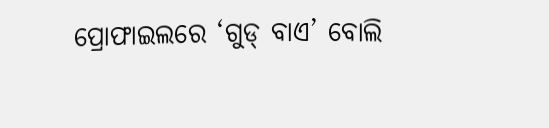ପ୍ରୋଫାଇଲରେ ‘ଗୁଡ୍ ବାଏ’ ବୋଲି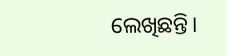ଲେଖିଛନ୍ତି।